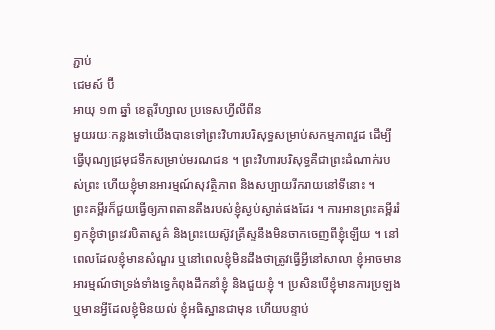ភ្ជាប់
ជេមស៍ ប៊ី
អាយុ ១៣ ឆ្នាំ ខេត្តរីហ្សាល ប្រទេសហ្វីលីពីន
មួយរយៈកន្លងទៅយើងបានទៅព្រះវិហារបរិសុទ្ធសម្រាប់សកម្មភាពវួដ ដើម្បីធ្វើបុណ្យជ្រមុជទឹកសម្រាប់មរណជន ។ ព្រះវិហារបរិសុទ្ធគឺជាព្រះដំណាក់របស់ព្រះ ហើយខ្ញុំមានអារម្មណ៍សុវត្ថិភាព និងសប្បាយរីករាយនៅទីនោះ ។
ព្រះគម្ពីរក៏ជួយធ្វើឲ្យភាពតានតឹងរបស់ខ្ញុំស្ងប់ស្ងាត់ផងដែរ ។ ការអានព្រះគម្ពីររំឭកខ្ញុំថាព្រះវរបិតាសួគ៌ និងព្រះយេស៊ូវគ្រីស្ទនឹងមិនចាកចេញពីខ្ញុំឡើយ ។ នៅពេលដែលខ្ញុំមានសំណួរ ឬនៅពេលខ្ញុំមិនដឹងថាត្រូវធ្វើអ្វីនៅសាលា ខ្ញុំអាចមានអារម្មណ៍ថាទ្រង់ទាំងទ្វេកំពុងដឹកនាំខ្ញុំ និងជួយខ្ញុំ ។ ប្រសិនបើខ្ញុំមានការប្រឡង ឬមានអ្វីដែលខ្ញុំមិនយល់ ខ្ញុំអធិស្ឋានជាមុន ហើយបន្ទាប់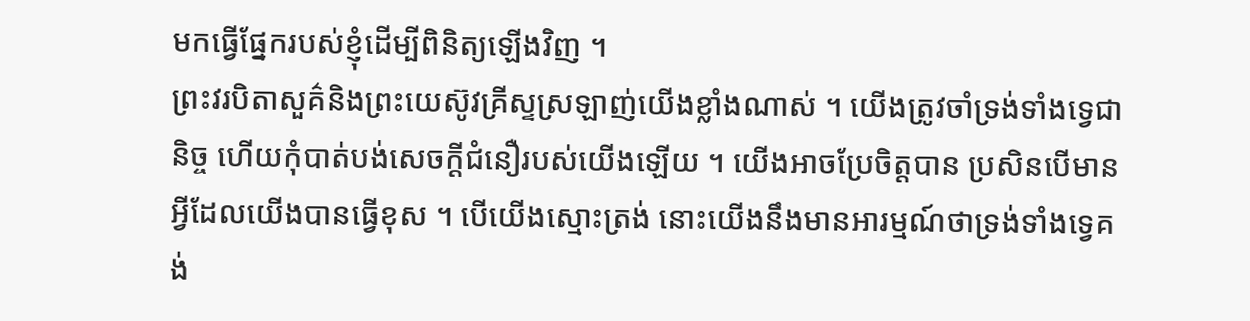មកធ្វើផ្នែករបស់ខ្ញុំដើម្បីពិនិត្យឡើងវិញ ។
ព្រះវរបិតាសួគ៌និងព្រះយេស៊ូវគ្រីស្ទស្រឡាញ់យើងខ្លាំងណាស់ ។ យើងត្រូវចាំទ្រង់ទាំងទ្វេជានិច្ច ហើយកុំបាត់បង់សេចក្តីជំនឿរបស់យើងឡើយ ។ យើងអាចប្រែចិត្តបាន ប្រសិនបើមានអ្វីដែលយើងបានធ្វើខុស ។ បើយើងស្មោះត្រង់ នោះយើងនឹងមានអារម្មណ៍ថាទ្រង់ទាំងទ្វេគង់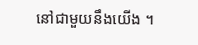នៅជាមួយនឹងយើង ។